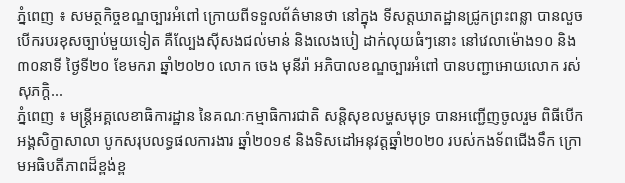ភ្នំពេញ ៖ សមត្ថកិច្ចខណ្ឌច្បារអំពៅ ក្រោយពីទទួលព័ត៌មានថា នៅក្នុង ទីសត្តឃាតដ្ឋានជ្រូកព្រះពន្លា បានលួចបើករបរខុសច្បាប់មួយទៀត គឺល្បែងស៊ីសងជល់មាន់ និងលេងបៀ ដាក់លុយធំៗនោះ នៅវេលាម៉ោង១០ និង៣០នាទី ថ្ងៃទី២០ ខែមករា ឆ្នាំ២០២០ លោក ចេង មុនីរ៉ា អភិបាលខណ្ឌច្បារអំពៅ បានបញ្ជាអោយលោក រស់ សុភក្តិ...
ភ្នំពេញ ៖ មន្ត្រីអគ្គលេខាធិការដ្ឋាន នៃគណៈកម្មាធិការជាតិ សន្តិសុខលម្ហសមុទ្រ បានអញ្ជើញចូលរួម ពិធីបើកអង្គសិក្ខាសាលា បូកសរុបលទ្ធផលការងារ ឆ្នាំ២០១៩ និងទិសដៅអនុវត្តឆ្នាំ២០២០ របស់កងទ័ពជើងទឹក ក្រោមអធិបតីភាពដ៏ខ្ពង់ខ្ព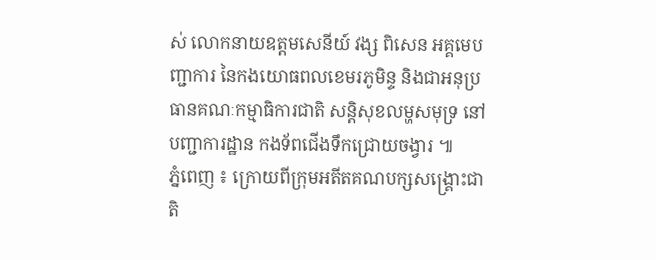ស់ លោកនាយឧត្តមសេនីយ៍ វង្ស ពិសេន អគ្គមេបញ្ជាការ នៃកងយោធពលខេមរភូមិន្ទ និងជាអនុប្រធានគណៈកម្មាធិការជាតិ សន្តិសុខលម្ហសមុទ្រ នៅបញ្ជាការដ្ឋាន កងទ័ពជើងទឹកជ្រោយចង្វារ ៕
ភ្នំពេញ ៖ ក្រោយពីក្រុមអតីតគណបក្សសង្គ្រោះជាតិ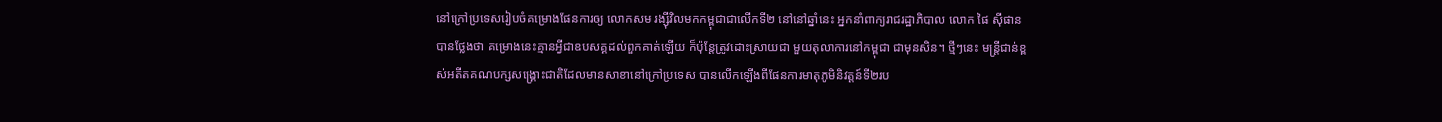នៅក្រៅប្រទេសរៀបចំគម្រោងផែនការឲ្យ លោកសម រង្ស៊ីវិលមកកម្ពុជាជាលើកទី២ នៅនៅឆ្នាំនេះ អ្នកនាំពាក្យរាជរដ្ឋាភិបាល លោក ផៃ ស៊ីផាន បានថ្លែងថា គម្រោងនេះគ្មានអ្វីជាឧបសគ្គដល់ពួកគាត់ឡើយ ក៏ប៉ុន្ដែត្រូវដោះស្រាយជា មួយតុលាការនៅកម្ពុជា ជាមុនសិន។ ថ្មីៗនេះ មន្ត្រីជាន់ខ្ពស់អតីតគណបក្សសង្គ្រោះជាតិដែលមានសាខានៅក្រៅប្រទេស បានលើកឡើងពីផែនការមាតុភូមិនិវត្តន៍ទី២រប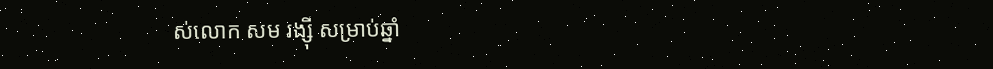ស់លោក សម រង្ស៊ី សម្រាប់ឆ្នាំ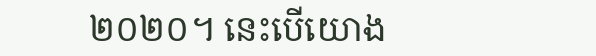២០២០។ នេះបើយោង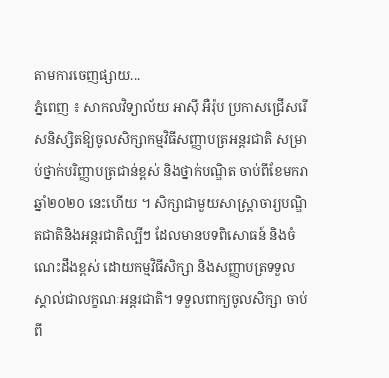តាមការចេញផ្សាយ...
ភ្នំពេញ ៖ សាកលវិទ្យាល័យ អាស៊ី អឺរ៉ុប ប្រកាសជ្រើសរើសនិស្សិតឱ្យចូលសិក្សាកម្មវិធីសញ្ញាបត្រអន្តរជាតិ សម្រាប់ថ្នាក់បរិញ្ញាបត្រជាន់ខ្ពស់ និងថ្នាក់បណ្ឌិត ចាប់ពីខែមករា ឆ្នាំ២០២០ នេះហើយ ។ សិក្សាជាមួយសាស្រ្តាចារ្យបណ្ឌិតជាតិនិងអន្តរជាតិល្បីៗ ដែលមានបទពិសោធន៍ និងចំណេះដឹងខ្ពស់ ដោយកម្មវិធីសិក្សា និងសញ្ញាបត្រទទួលស្គាល់ជាលក្ខណៈអន្តរជាតិ។ ទទួលពាក្យចូលសិក្សា ចាប់ពី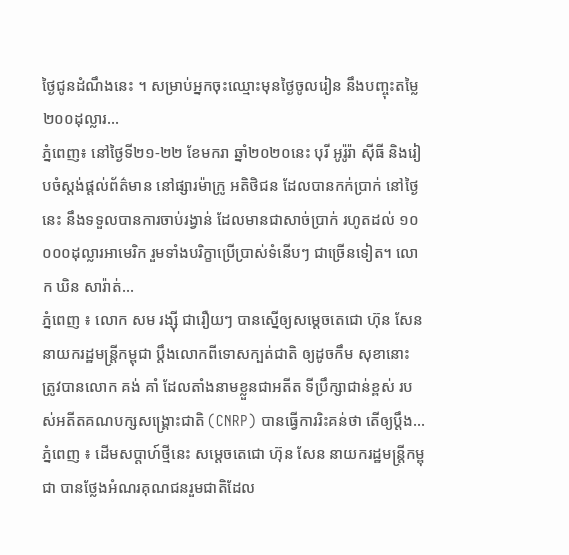ថ្ងៃជូនដំណឹងនេះ ។ សម្រាប់អ្នកចុះឈ្មោះមុនថ្ងៃចូលរៀន នឹងបញ្ចុះតម្លៃ២០០ដុល្លារ...
ភ្នំពេញ៖ នៅថ្ងៃទី២១-២២ ខែមករា ឆ្នាំ២០២០នេះ បុរី អូរ៉ូរ៉ា ស៊ីធី និងរៀបចំស្តង់ផ្តល់ព័ត៌មាន នៅផ្សារម៉ាក្រូ អតិថិជន ដែលបានកក់ប្រាក់ នៅថ្ងៃនេះ នឹងទទួលបានការចាប់រង្វាន់ ដែលមានជាសាច់ប្រាក់ រហូតដល់ ១០ ០០០ដុល្លារអាមេរិក រួមទាំងបរិក្ខាប្រើប្រាស់ទំនើបៗ ជាច្រើនទៀត។ លោក ឃិន សារ៉ាត់...
ភ្នំពេញ ៖ លោក សម រង្ស៊ី ជារឿយៗ បានស្នើឲ្យសម្តេចតេជោ ហ៊ុន សែន នាយករដ្ឋមន្រ្តីកម្ពុជា ប្តឹងលោកពីទោសក្បត់ជាតិ ឲ្យដូចកឹម សុខានោះ ត្រូវបានលោក គង់ គាំ ដែលតាំងនាមខ្លួនជាអតីត ទីប្រឹក្សាជាន់ខ្ពស់ របស់អតីតគណបក្សសង្រ្គោះជាតិ (CNRP) បានធ្វើការរិះគន់ថា តើឲ្យប្តឹង...
ភ្នំពេញ ៖ ដើមសប្តាហ៍ថ្មីនេះ សម្តេចតេជោ ហ៊ុន សែន នាយករដ្ឋមន្រ្តីកម្ពុជា បានថ្លែងអំណរគុណជនរួមជាតិដែល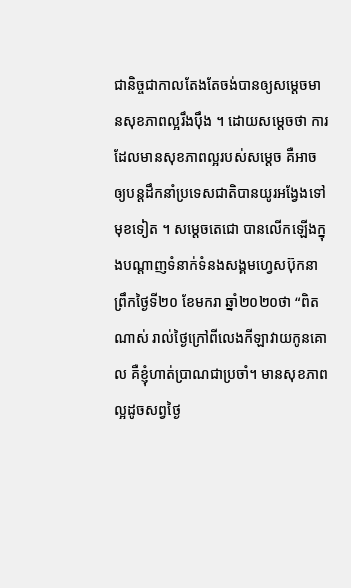ជានិច្ចជាកាលតែងតែចង់បានឲ្យសម្តេចមានសុខភាពល្អរឹងប៉ឹង ។ ដោយសម្តេចថា ការដែលមានសុខភាពល្អរបស់សម្តេច គឺអាចឲ្យបន្តដឹកនាំប្រទេសជាតិបានយូរអង្វែងទៅមុខទៀត ។ សម្តេចតេជោ បានលើកឡើងក្នុងបណ្តាញទំនាក់ទំនងសង្គមហ្វេសប៊ុកនាព្រឹកថ្ងៃទី២០ ខែមករា ឆ្នាំ២០២០ថា “ពិតណាស់ រាល់ថ្ងៃក្រៅពីលេងកីឡាវាយកូនគោល គឺខ្ញុំហាត់ប្រាណជាប្រចាំ។ មានសុខភាពល្អដូចសព្វថ្ងៃ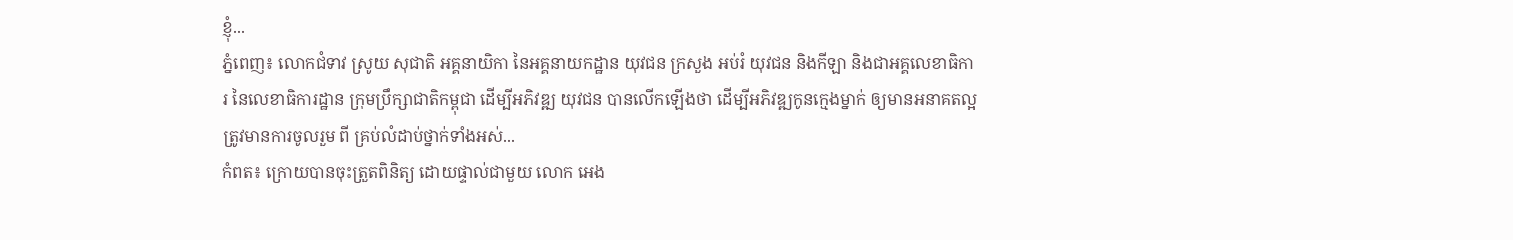ខ្ញុំ...
ភ្នំពេញ៖ លោកជំទាវ ស្រូយ សុជាតិ អគ្គនាយិកា នៃអគ្គនាយកដ្ឋាន យុវជន ក្រសួង អប់រំ យុវជន និងកីឡា និងជាអគ្គលេខាធិការ នៃលេខាធិការដ្ឋាន ក្រុមប្រឹក្សាជាតិកម្ពុជា ដើម្បីអភិវឌ្ឍ យុវជន បានលើកឡើងថា ដើម្បីអភិវឌ្ឍកូនក្មេងម្នាក់ ឲ្យមានអនាគតល្អ ត្រូវមានការចូលរួម ពី គ្រប់លំដាប់ថ្នាក់ទាំងអស់...
កំពត៖ ក្រោយបានចុះត្រួតពិនិត្យ ដោយផ្ទាល់ជាមួយ លោក អេង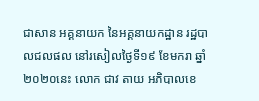ជាសាន អគ្គនាយក នៃអគ្គនាយកដ្ឋាន រដ្ឋបាលជលផល នៅរសៀលថ្ងៃទី១៩ ខែមករា ឆ្នាំ២០២០នេះ លោក ជាវ តាយ អភិបាលខេ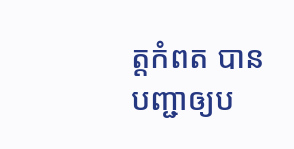ត្តកំពត បានបញ្ជាឲ្យប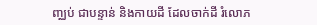ញ្ឈប់ ជាបន្ទាន់ និងកាយដី ដែលចាក់ដី រំលោភ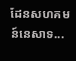ដែនសហគមន៍នេសាទ...